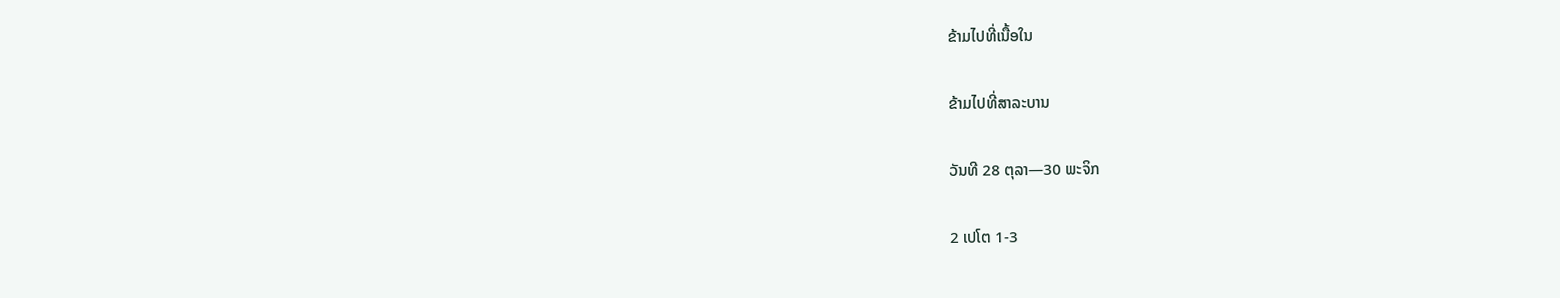ຂ້າມໄປທີ່ເນື້ອໃນ

ຂ້າມໄປທີ່ສາລະບານ

ວັນທີ 28 ຕຸລາ—30 ພະຈິກ

2 ເປໂຕ 1-3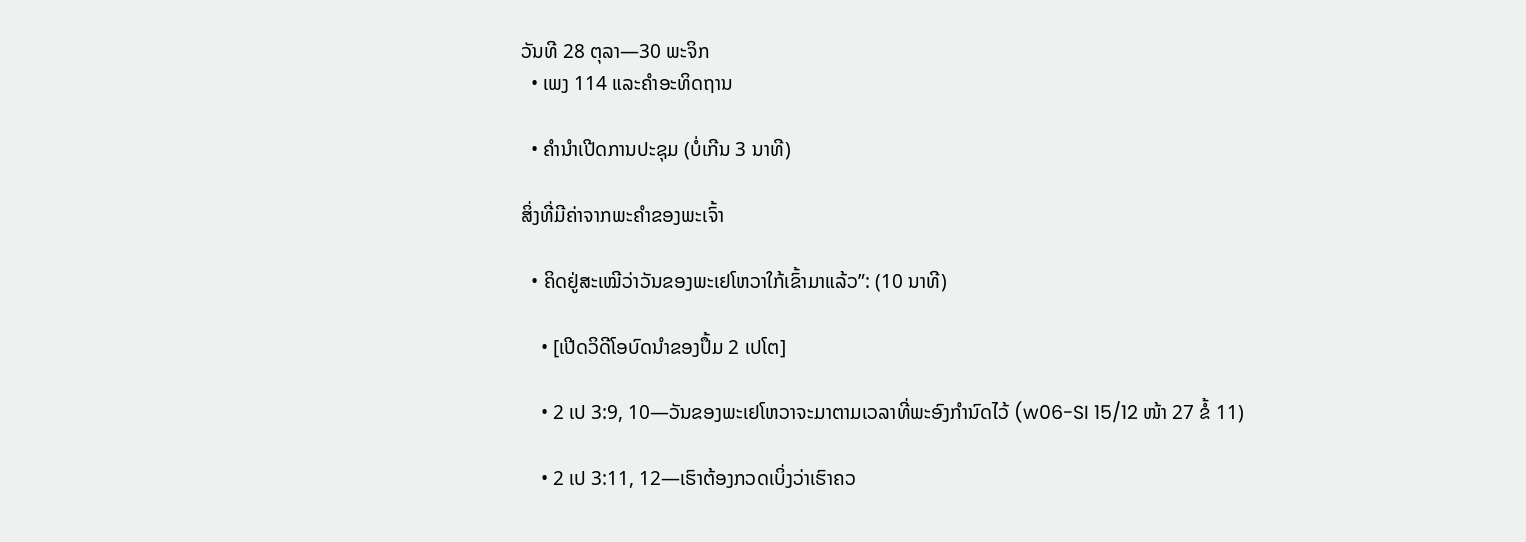ວັນທີ 28 ຕຸລາ—30 ພະຈິກ
  • ເພງ 114 ແລະຄຳອະທິດຖານ

  • ຄຳນຳເປີດການປະຊຸມ (ບໍ່ເກີນ 3 ນາທີ)

ສິ່ງທີ່ມີຄ່າຈາກພະຄຳຂອງພະເຈົ້າ

  • ຄິດຢູ່ສະເໝີວ່າວັນຂອງພະເຢໂຫວາໃກ້ເຂົ້າມາແລ້ວ”: (10 ນາທີ)

    • [ເປີດວິດີໂອບົດນຳຂອງປຶ້ມ 2 ເປໂຕ]

    • 2 ເປ 3:9, 10—ວັນຂອງພະເຢໂຫວາຈະມາຕາມເວລາທີ່ພະອົງກຳນົດໄວ້ (w06-SI 15/12 ໜ້າ 27 ຂໍ້ 11)

    • 2 ເປ 3:11, 12—ເຮົາຕ້ອງກວດເບິ່ງວ່າເຮົາຄວ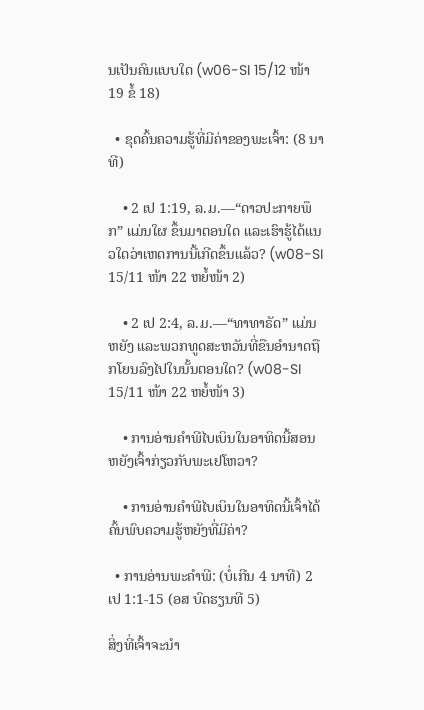ນເປັນຄົນແບບໃດ (w06-SI 15/12 ໜ້າ 19 ຂໍ້ 18)

  • ຂຸດຄົ້ນຄວາມຮູ້ທີ່ມີຄ່າຂອງພະເຈົ້າ: (8 ນາທີ)

    • 2 ເປ 1:19, ລ.ມ.—“ດາວປະກາຍພຶກ” ແມ່ນໃຜ ຂຶ້ນມາຕອນໃດ ແລະເຮົາຮູ້ໄດ້ແນວໃດວ່າເຫດການນີ້ເກີດຂຶ້ນແລ້ວ? (w08-SI 15/11 ໜ້າ 22 ຫຍໍ້ໜ້າ 2)

    • 2 ເປ 2:4, ລ.ມ.—“ທາທາຣັດ” ແມ່ນຫຍັງ ແລະພວກທູດສະຫວັນທີ່ຂືນອຳນາດຖືກໂຍນລົງໄປໃນນັ້ນຕອນໃດ? (w08-SI 15/11 ໜ້າ 22 ຫຍໍ້ໜ້າ 3)

    • ການອ່ານຄຳພີໄບເບິນໃນອາທິດນີ້ສອນຫຍັງເຈົ້າກ່ຽວກັບພະເຢໂຫວາ?

    • ການອ່ານຄຳພີໄບເບິນໃນອາທິດນີ້ເຈົ້າໄດ້ຄົ້ນພົບຄວາມຮູ້ຫຍັງທີ່ມີຄ່າ?

  • ການອ່ານພະຄຳພີ: (ບໍ່ເກີນ 4 ນາທີ) 2 ເປ 1:1-15 (ອສ ບົດຮຽນທີ 5)

ສິ່ງທີ່ເຈົ້າຈະນຳ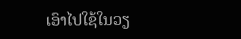ເອົາໄປໃຊ້ໃນວຽ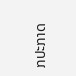ກປະກາດ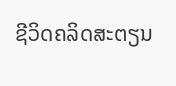ຊີວິດຄລິດສະຕຽນ